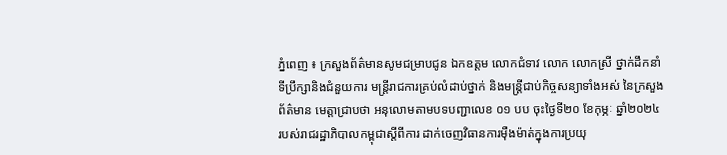ភ្នំពេញ ៖ ក្រសួងព័ត៌មានសូមជម្រាបជូន ឯកឧត្តម លោកជំទាវ លោក លោកស្រី ថ្នាក់ដឹកនាំ ទីប្រឹក្សានិងជំនួយការ មន្ត្រីរាជការគ្រប់លំដាប់ថ្នាក់ និងមន្ត្រីជាប់កិច្ចសន្យាទាំងអស់ នៃក្រសួងព័ត៌មាន មេត្តាជ្រាបថា អនុលោមតាមបទបញ្ជាលេខ ០១ បប ចុះថ្ងៃទី២០ ខែកុម្ភៈ ឆ្នាំ២០២៤ របស់រាជរដ្ឋាភិបាលកម្ពុជាស្តីពីការ ដាក់ចេញវិធានការម៉ឺងម៉ាត់ក្នុងការប្រយុ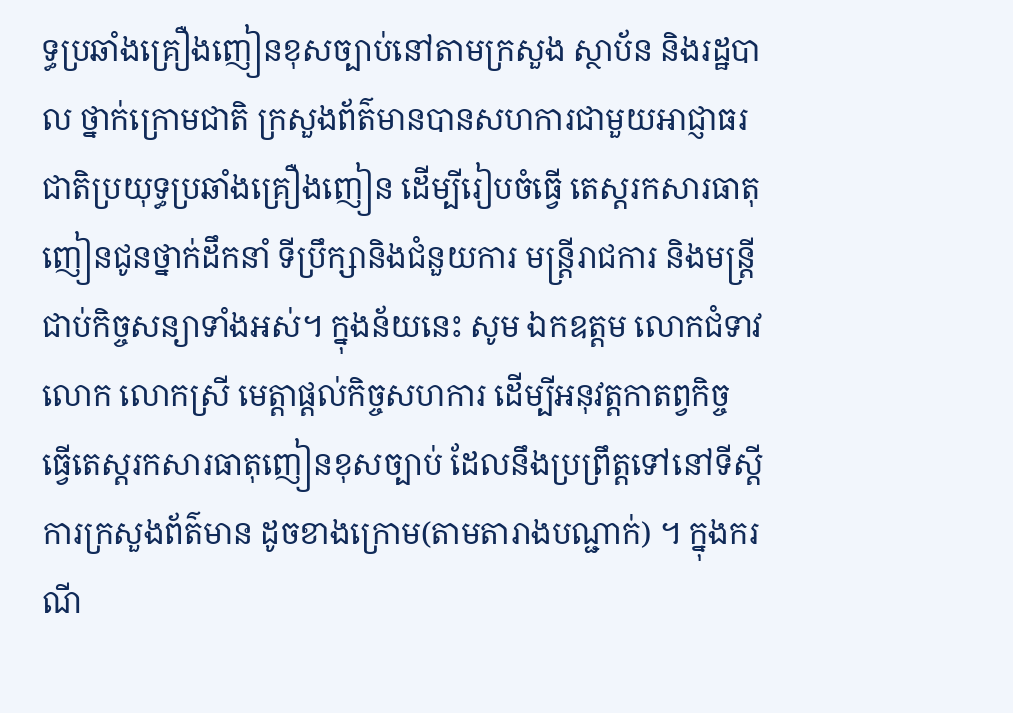ទ្ធប្រឆាំងគ្រឿងញៀនខុសច្បាប់នៅតាមក្រសួង ស្ថាប័ន និងរដ្ឋបាល ថ្នាក់ក្រោមជាតិ ក្រសួងព័ត៌មានបានសហការជាមួយអាជ្ញាធរជាតិប្រយុទ្ធប្រឆាំងគ្រឿងញៀន ដើម្បីរៀបចំធ្វើ តេស្តរកសារធាតុញៀនជូនថ្នាក់ដឹកនាំ ទីប្រឹក្សានិងជំនួយការ មន្ត្រីរាជការ និងមន្ត្រីជាប់កិច្ចសន្យាទាំងអស់។ ក្នុងន័យនេះ សូម ឯកឧត្តម លោកជំទាវ លោក លោកស្រី មេត្តាផ្តល់កិច្ចសហការ ដើម្បីអនុវត្តកាតព្វកិច្ច ធ្វើតេស្តរកសារធាតុញៀនខុសច្បាប់ ដែលនឹងប្រព្រឹត្តទៅនៅទីស្តីការក្រសួងព័ត៌មាន ដូចខាងក្រោម(តាមតារាងបណ្ជាក់) ។ ក្នុងករណី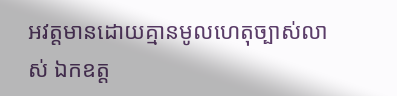អវត្តមានដោយគ្មានមូលហេតុច្បាស់លាស់ ឯកឧត្ត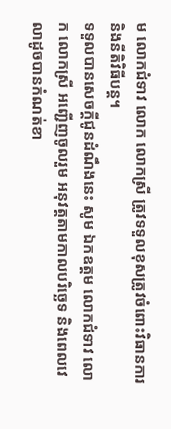ម លោកជំទាវ លោក លោកស្រី ត្រូវទទួលខុសត្រូវចំពោះវិធានការ និងនីតិវិធីបន្ត។
ទទួលបានសេចក្តីជូនដំណឹងនេះ សូម ឯកឧត្តម លោកជំទាវ លោក លោកស្រី អញ្ជើញចូលរួម អនុវត្តតាមកាលបរិច្ឆេទ និងពេលវេលាដូចបានកំណត់ខា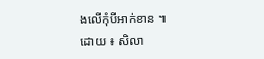ងលើកុំបីអាក់ខាន ៕
ដោយ ៖ សិលា